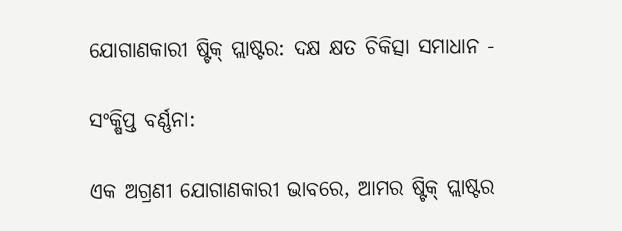ଯୋଗାଣକାରୀ ଷ୍ଟିକ୍ ପ୍ଲାଷ୍ଟର: ଦକ୍ଷ କ୍ଷତ ଚିକିତ୍ସା ସମାଧାନ -

ସଂକ୍ଷିପ୍ତ ବର୍ଣ୍ଣନା:

ଏକ ଅଗ୍ରଣୀ ଯୋଗାଣକାରୀ ଭାବରେ, ଆମର ଷ୍ଟିକ୍ ପ୍ଲାଷ୍ଟର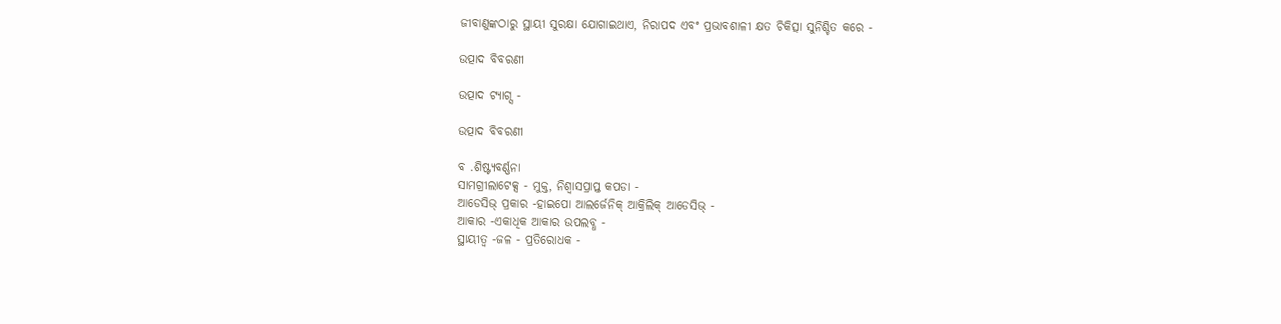ଜୀବାଣୁଙ୍କଠାରୁ ସ୍ଥାୟୀ ସୁରକ୍ଷା ଯୋଗାଇଥାଏ, ନିରାପଦ ଏବଂ ପ୍ରଭାବଶାଳୀ କ୍ଷତ ଚିକିତ୍ସା ସୁନିଶ୍ଚିତ କରେ -

ଉତ୍ପାଦ ବିବରଣୀ

ଉତ୍ପାଦ ଟ୍ୟାଗ୍ସ -

ଉତ୍ପାଦ ବିବରଣୀ

ବ .ଶିଷ୍ଟ୍ୟବର୍ଣ୍ଣନା
ସାମଗ୍ରୀଲାଟେକ୍ସ - ମୁକ୍ତ, ନିଶ୍ୱାସପ୍ରାପ୍ତ କପଡା -
ଆଡେସିଭ୍ ପ୍ରକାର -ହାଇପୋ ଆଲର୍ଜେନିକ୍ ଆକ୍ରିଲିକ୍ ଆଡେସିଭ୍ -
ଆକାର -ଏକାଧିକ ଆକାର ଉପଲବ୍ଧ -
ସ୍ଥାୟୀତ୍ୱ -ଜଳ - ପ୍ରତିରୋଧକ -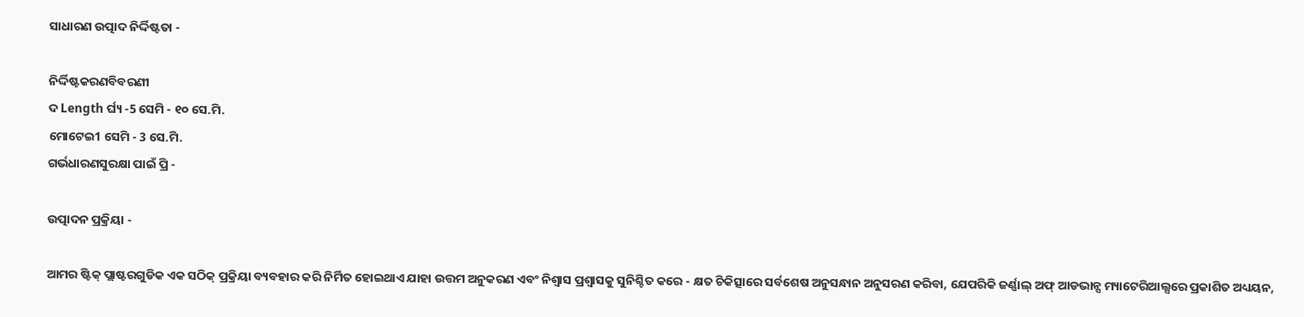ସାଧାରଣ ଉତ୍ପାଦ ନିର୍ଦ୍ଦିଷ୍ଟତା -

ନିର୍ଦ୍ଦିଷ୍ଟକରଣବିବରଣୀ
ଦ Length ର୍ଘ୍ୟ -5 ସେମି - ୧୦ ସେ.ମି.
ମୋଟେଇ1 ସେମି - 3 ସେ.ମି.
ଗର୍ଭଧାରଣସୁରକ୍ଷା ପାଇଁ ପ୍ରି -

ଉତ୍ପାଦନ ପ୍ରକ୍ରିୟା -

ଆମର ଷ୍ଟିକ୍ ପ୍ଲାଷ୍ଟରଗୁଡିକ ଏକ ସଠିକ୍ ପ୍ରକ୍ରିୟା ବ୍ୟବହାର କରି ନିର୍ମିତ ହୋଇଥାଏ ଯାହା ଉତ୍ତମ ଅନୁକରଣ ଏବଂ ନିଶ୍ୱାସ ପ୍ରଶ୍ୱାସକୁ ସୁନିଶ୍ଚିତ କରେ - କ୍ଷତ ଚିକିତ୍ସାରେ ସର୍ବଶେଷ ଅନୁସନ୍ଧାନ ଅନୁସରଣ କରିବା, ଯେପରିକି ଜର୍ଣ୍ଣାଲ୍ ଅଫ୍ ଆଡଭାନ୍ସ ମ୍ୟାଟେରିଆଲ୍ସରେ ପ୍ରକାଶିତ ଅଧ୍ୟୟନ,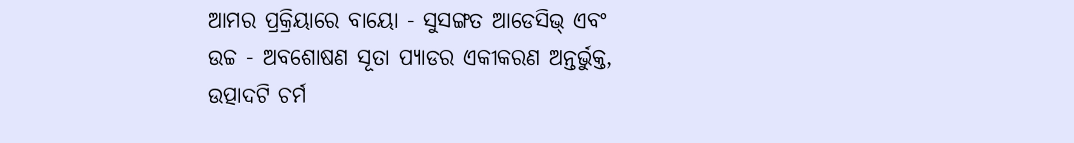ଆମର ପ୍ରକ୍ରିୟାରେ ବାୟୋ - ସୁସଙ୍ଗତ ଆଡେସିଭ୍ ଏବଂ ଉଚ୍ଚ - ଅବଶୋଷଣ ସୂତା ପ୍ୟାଡର ଏକୀକରଣ ଅନ୍ତର୍ଭୁକ୍ତ, ଉତ୍ପାଦଟି ଚର୍ମ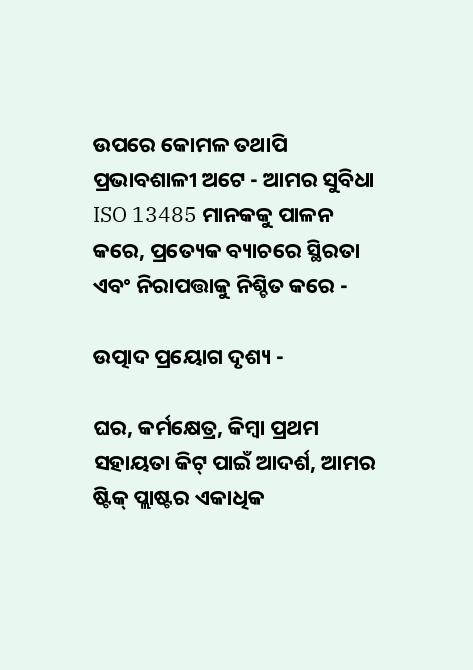ଉପରେ କୋମଳ ତଥାପି ପ୍ରଭାବଶାଳୀ ଅଟେ - ଆମର ସୁବିଧା ISO 13485 ମାନକକୁ ପାଳନ କରେ, ପ୍ରତ୍ୟେକ ବ୍ୟାଚରେ ସ୍ଥିରତା ଏବଂ ନିରାପତ୍ତାକୁ ନିଶ୍ଚିତ କରେ -

ଉତ୍ପାଦ ପ୍ରୟୋଗ ଦୃଶ୍ୟ -

ଘର, କର୍ମକ୍ଷେତ୍ର, କିମ୍ବା ପ୍ରଥମ ସହାୟତା କିଟ୍ ପାଇଁ ଆଦର୍ଶ, ଆମର ଷ୍ଟିକ୍ ପ୍ଲାଷ୍ଟର ଏକାଧିକ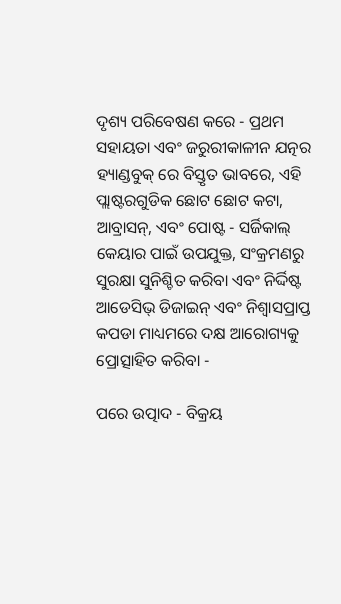ଦୃଶ୍ୟ ପରିବେଷଣ କରେ - ପ୍ରଥମ ସହାୟତା ଏବଂ ଜରୁରୀକାଳୀନ ଯତ୍ନର ହ୍ୟାଣ୍ଡବୁକ୍ ରେ ବିସ୍ତୃତ ଭାବରେ, ଏହି ପ୍ଲାଷ୍ଟରଗୁଡିକ ଛୋଟ ଛୋଟ କଟା, ଆବ୍ରାସନ୍, ଏବଂ ପୋଷ୍ଟ - ସର୍ଜିକାଲ୍ କେୟାର ପାଇଁ ଉପଯୁକ୍ତ, ସଂକ୍ରମଣରୁ ସୁରକ୍ଷା ସୁନିଶ୍ଚିତ କରିବା ଏବଂ ନିର୍ଦ୍ଦିଷ୍ଟ ଆଡେସିଭ୍ ଡିଜାଇନ୍ ଏବଂ ନିଶ୍ୱାସପ୍ରାପ୍ତ କପଡା ମାଧ୍ୟମରେ ଦକ୍ଷ ଆରୋଗ୍ୟକୁ ପ୍ରୋତ୍ସାହିତ କରିବା -

ପରେ ଉତ୍ପାଦ - ବିକ୍ରୟ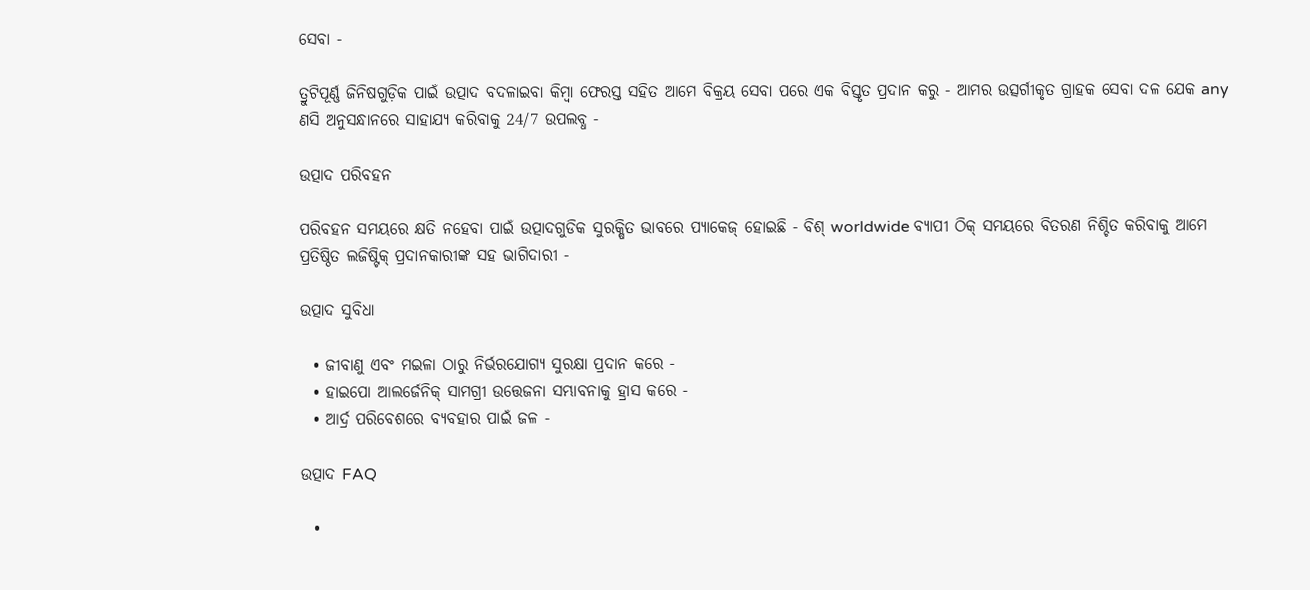ସେବା -

ତ୍ରୁଟିପୂର୍ଣ୍ଣ ଜିନିଷଗୁଡ଼ିକ ପାଇଁ ଉତ୍ପାଦ ବଦଳାଇବା କିମ୍ବା ଫେରସ୍ତ ସହିତ ଆମେ ବିକ୍ରୟ ସେବା ପରେ ଏକ ବିସ୍ତୃତ ପ୍ରଦାନ କରୁ - ଆମର ଉତ୍ସର୍ଗୀକୃତ ଗ୍ରାହକ ସେବା ଦଳ ଯେକ any ଣସି ଅନୁସନ୍ଧାନରେ ସାହାଯ୍ୟ କରିବାକୁ 24/7 ଉପଲବ୍ଧ -

ଉତ୍ପାଦ ପରିବହନ

ପରିବହନ ସମୟରେ କ୍ଷତି ନହେବା ପାଇଁ ଉତ୍ପାଦଗୁଡିକ ସୁରକ୍ଷିତ ଭାବରେ ପ୍ୟାକେଜ୍ ହୋଇଛି - ବିଶ୍ worldwide ବ୍ୟାପୀ ଠିକ୍ ସମୟରେ ବିତରଣ ନିଶ୍ଚିତ କରିବାକୁ ଆମେ ପ୍ରତିଷ୍ଠିତ ଲଜିଷ୍ଟିକ୍ ପ୍ରଦାନକାରୀଙ୍କ ସହ ଭାଗିଦାରୀ -

ଉତ୍ପାଦ ସୁବିଧା

  • ଜୀବାଣୁ ଏବଂ ମଇଳା ଠାରୁ ନିର୍ଭରଯୋଗ୍ୟ ସୁରକ୍ଷା ପ୍ରଦାନ କରେ -
  • ହାଇପୋ ଆଲର୍ଜେନିକ୍ ସାମଗ୍ରୀ ଉତ୍ତେଜନା ସମ୍ଭାବନାକୁ ହ୍ରାସ କରେ -
  • ଆର୍ଦ୍ର ପରିବେଶରେ ବ୍ୟବହାର ପାଇଁ ଜଳ -

ଉତ୍ପାଦ FAQ

  •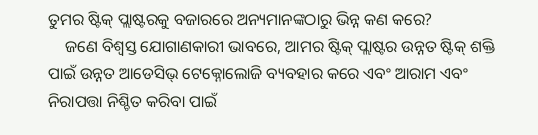ତୁମର ଷ୍ଟିକ୍ ପ୍ଲାଷ୍ଟରକୁ ବଜାରରେ ଅନ୍ୟମାନଙ୍କଠାରୁ ଭିନ୍ନ କଣ କରେ?
    ଜଣେ ବିଶ୍ୱସ୍ତ ଯୋଗାଣକାରୀ ଭାବରେ, ଆମର ଷ୍ଟିକ୍ ପ୍ଲାଷ୍ଟର ଉନ୍ନତ ଷ୍ଟିକ୍ ଶକ୍ତି ପାଇଁ ଉନ୍ନତ ଆଡେସିଭ୍ ଟେକ୍ନୋଲୋଜି ବ୍ୟବହାର କରେ ଏବଂ ଆରାମ ଏବଂ ନିରାପତ୍ତା ନିଶ୍ଚିତ କରିବା ପାଇଁ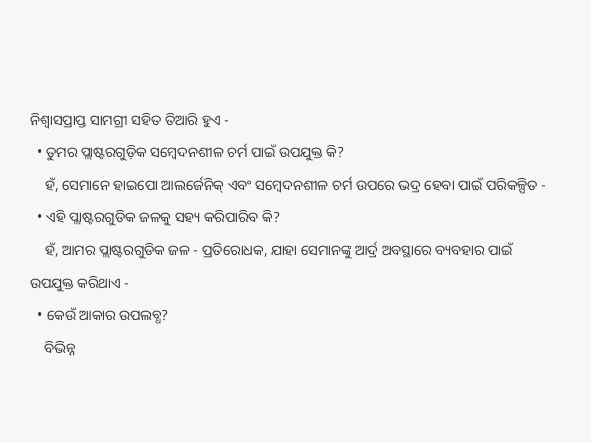ନିଶ୍ୱାସପ୍ରାପ୍ତ ସାମଗ୍ରୀ ସହିତ ତିଆରି ହୁଏ -
  • ତୁମର ପ୍ଲାଷ୍ଟରଗୁଡ଼ିକ ସମ୍ବେଦନଶୀଳ ଚର୍ମ ପାଇଁ ଉପଯୁକ୍ତ କି?
    ହଁ, ସେମାନେ ହାଇପୋ ଆଲର୍ଜେନିକ୍ ଏବଂ ସମ୍ବେଦନଶୀଳ ଚର୍ମ ଉପରେ ଭଦ୍ର ହେବା ପାଇଁ ପରିକଳ୍ପିତ -
  • ଏହି ପ୍ଲାଷ୍ଟରଗୁଡିକ ଜଳକୁ ସହ୍ୟ କରିପାରିବ କି?
    ହଁ, ଆମର ପ୍ଲାଷ୍ଟରଗୁଡିକ ଜଳ - ପ୍ରତିରୋଧକ, ଯାହା ସେମାନଙ୍କୁ ଆର୍ଦ୍ର ଅବସ୍ଥାରେ ବ୍ୟବହାର ପାଇଁ ଉପଯୁକ୍ତ କରିଥାଏ -
  • କେଉଁ ଆକାର ଉପଲବ୍ଧ?
    ବିଭିନ୍ନ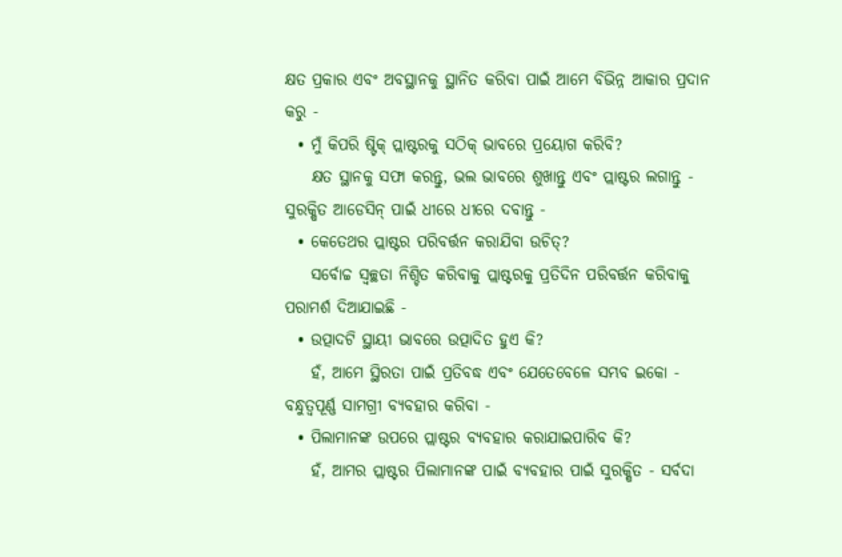କ୍ଷତ ପ୍ରକାର ଏବଂ ଅବସ୍ଥାନକୁ ସ୍ଥାନିତ କରିବା ପାଇଁ ଆମେ ବିଭିନ୍ନ ଆକାର ପ୍ରଦାନ କରୁ -
  • ମୁଁ କିପରି ଷ୍ଟିକ୍ ପ୍ଲାଷ୍ଟରକୁ ସଠିକ୍ ଭାବରେ ପ୍ରୟୋଗ କରିବି?
    କ୍ଷତ ସ୍ଥାନକୁ ସଫା କରନ୍ତୁ, ଭଲ ଭାବରେ ଶୁଖାନ୍ତୁ ଏବଂ ପ୍ଲାଷ୍ଟର ଲଗାନ୍ତୁ - ସୁରକ୍ଷିତ ଆଡେସିନ୍ ପାଇଁ ଧୀରେ ଧୀରେ ଦବାନ୍ତୁ -
  • କେତେଥର ପ୍ଲାଷ୍ଟର ପରିବର୍ତ୍ତନ କରାଯିବା ଉଚିତ୍?
    ସର୍ବୋଚ୍ଚ ସ୍ୱଚ୍ଛତା ନିଶ୍ଚିତ କରିବାକୁ ପ୍ଲାଷ୍ଟରକୁ ପ୍ରତିଦିନ ପରିବର୍ତ୍ତନ କରିବାକୁ ପରାମର୍ଶ ଦିଆଯାଇଛି -
  • ଉତ୍ପାଦଟି ସ୍ଥାୟୀ ଭାବରେ ଉତ୍ପାଦିତ ହୁଏ କି?
    ହଁ, ଆମେ ସ୍ଥିରତା ପାଇଁ ପ୍ରତିବଦ୍ଧ ଏବଂ ଯେତେବେଳେ ସମ୍ଭବ ଇକୋ - ବନ୍ଧୁତ୍ୱପୂର୍ଣ୍ଣ ସାମଗ୍ରୀ ବ୍ୟବହାର କରିବା -
  • ପିଲାମାନଙ୍କ ଉପରେ ପ୍ଲାଷ୍ଟର ବ୍ୟବହାର କରାଯାଇପାରିବ କି?
    ହଁ, ଆମର ପ୍ଲାଷ୍ଟର ପିଲାମାନଙ୍କ ପାଇଁ ବ୍ୟବହାର ପାଇଁ ସୁରକ୍ଷିତ - ସର୍ବଦା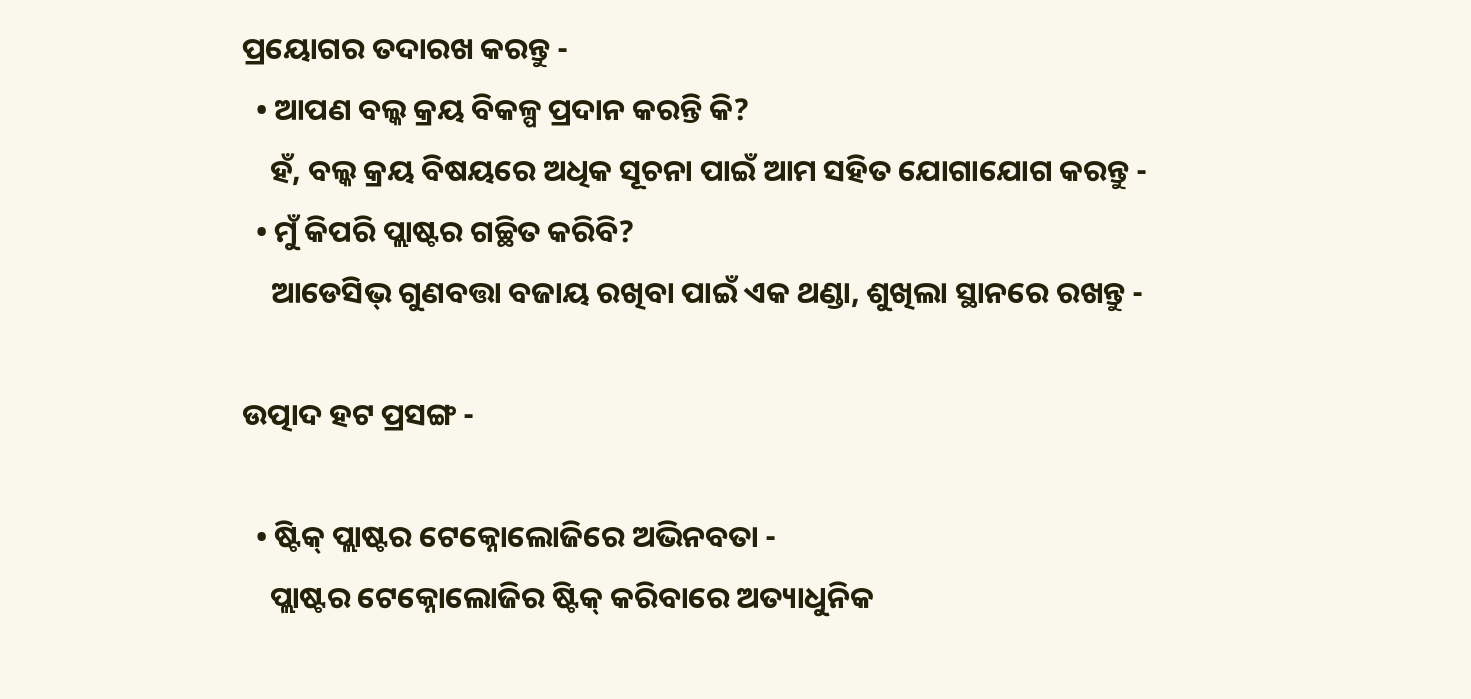ପ୍ରୟୋଗର ତଦାରଖ କରନ୍ତୁ -
  • ଆପଣ ବଲ୍କ କ୍ରୟ ବିକଳ୍ପ ପ୍ରଦାନ କରନ୍ତି କି?
    ହଁ, ବଲ୍କ କ୍ରୟ ବିଷୟରେ ଅଧିକ ସୂଚନା ପାଇଁ ଆମ ସହିତ ଯୋଗାଯୋଗ କରନ୍ତୁ -
  • ମୁଁ କିପରି ପ୍ଲାଷ୍ଟର ଗଚ୍ଛିତ କରିବି?
    ଆଡେସିଭ୍ ଗୁଣବତ୍ତା ବଜାୟ ରଖିବା ପାଇଁ ଏକ ଥଣ୍ଡା, ଶୁଖିଲା ସ୍ଥାନରେ ରଖନ୍ତୁ -

ଉତ୍ପାଦ ହଟ ପ୍ରସଙ୍ଗ -

  • ଷ୍ଟିକ୍ ପ୍ଲାଷ୍ଟର ଟେକ୍ନୋଲୋଜିରେ ଅଭିନବତା -
    ପ୍ଲାଷ୍ଟର ଟେକ୍ନୋଲୋଜିର ଷ୍ଟିକ୍ କରିବାରେ ଅତ୍ୟାଧୁନିକ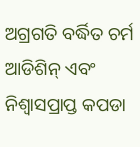ଅଗ୍ରଗତି ବର୍ଦ୍ଧିତ ଚର୍ମ ଆଡିଶିନ୍ ଏବଂ ନିଶ୍ୱାସପ୍ରାପ୍ତ କପଡା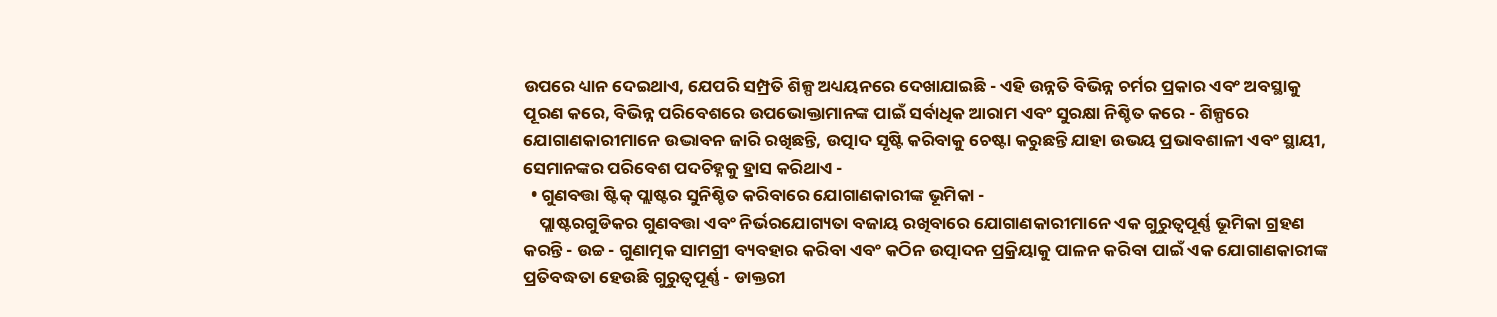ଉପରେ ଧ୍ୟାନ ଦେଇଥାଏ, ଯେପରି ସମ୍ପ୍ରତି ଶିଳ୍ପ ଅଧ୍ୟୟନରେ ଦେଖାଯାଇଛି - ଏହି ଉନ୍ନତି ବିଭିନ୍ନ ଚର୍ମର ପ୍ରକାର ଏବଂ ଅବସ୍ଥାକୁ ପୂରଣ କରେ, ବିଭିନ୍ନ ପରିବେଶରେ ଉପଭୋକ୍ତାମାନଙ୍କ ପାଇଁ ସର୍ବାଧିକ ଆରାମ ଏବଂ ସୁରକ୍ଷା ନିଶ୍ଚିତ କରେ - ଶିଳ୍ପରେ ଯୋଗାଣକାରୀମାନେ ଉଦ୍ଭାବନ ଜାରି ରଖିଛନ୍ତି, ଉତ୍ପାଦ ସୃଷ୍ଟି କରିବାକୁ ଚେଷ୍ଟା କରୁଛନ୍ତି ଯାହା ଉଭୟ ପ୍ରଭାବଶାଳୀ ଏବଂ ସ୍ଥାୟୀ, ସେମାନଙ୍କର ପରିବେଶ ପଦଚିହ୍ନକୁ ହ୍ରାସ କରିଥାଏ -
  • ଗୁଣବତ୍ତା ଷ୍ଟିକ୍ ପ୍ଲାଷ୍ଟର ସୁନିଶ୍ଚିତ କରିବାରେ ଯୋଗାଣକାରୀଙ୍କ ଭୂମିକା -
    ପ୍ଲାଷ୍ଟରଗୁଡିକର ଗୁଣବତ୍ତା ଏବଂ ନିର୍ଭରଯୋଗ୍ୟତା ବଜାୟ ରଖିବାରେ ଯୋଗାଣକାରୀମାନେ ଏକ ଗୁରୁତ୍ୱପୂର୍ଣ୍ଣ ଭୂମିକା ଗ୍ରହଣ କରନ୍ତି - ଉଚ୍ଚ - ଗୁଣାତ୍ମକ ସାମଗ୍ରୀ ବ୍ୟବହାର କରିବା ଏବଂ କଠିନ ଉତ୍ପାଦନ ପ୍ରକ୍ରିୟାକୁ ପାଳନ କରିବା ପାଇଁ ଏକ ଯୋଗାଣକାରୀଙ୍କ ପ୍ରତିବଦ୍ଧତା ହେଉଛି ଗୁରୁତ୍ୱପୂର୍ଣ୍ଣ - ଡାକ୍ତରୀ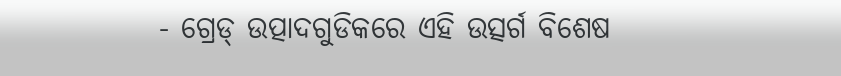- ଗ୍ରେଡ୍ ଉତ୍ପାଦଗୁଡିକରେ ଏହି ଉତ୍ସର୍ଗ ବିଶେଷ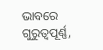ଭାବରେ ଗୁରୁତ୍ୱପୂର୍ଣ୍ଣ,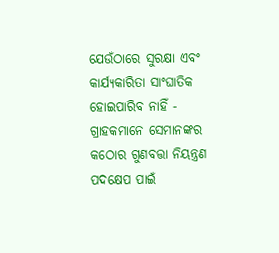ଯେଉଁଠାରେ ସୁରକ୍ଷା ଏବଂ କାର୍ଯ୍ୟକାରିତା ସାଂଘାତିକ ହୋଇପାରିବ ନାହିଁ - ଗ୍ରାହକମାନେ ସେମାନଙ୍କର କଠୋର ଗୁଣବତ୍ତା ନିୟନ୍ତ୍ରଣ ପଦକ୍ଷେପ ପାଇଁ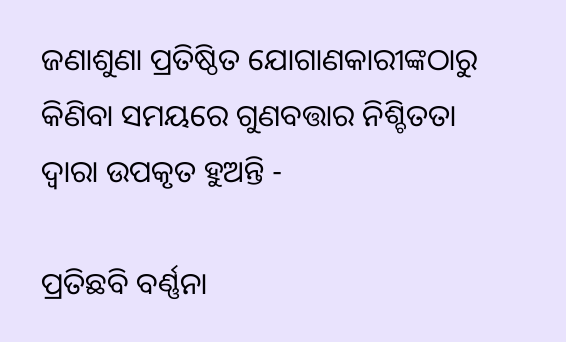ଜଣାଶୁଣା ପ୍ରତିଷ୍ଠିତ ଯୋଗାଣକାରୀଙ୍କଠାରୁ କିଣିବା ସମୟରେ ଗୁଣବତ୍ତାର ନିଶ୍ଚିତତା ଦ୍ୱାରା ଉପକୃତ ହୁଅନ୍ତି -

ପ୍ରତିଛବି ବର୍ଣ୍ଣନା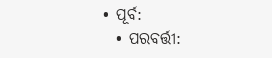• ପୂର୍ବ:
  • ପରବର୍ତ୍ତୀ: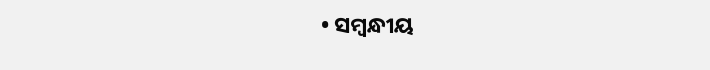• ସମ୍ବନ୍ଧୀୟ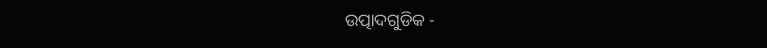ଉତ୍ପାଦଗୁଡିକ -